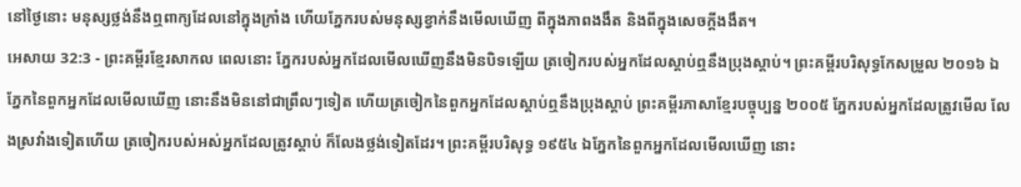នៅថ្ងៃនោះ មនុស្សថ្លង់នឹងឮពាក្យដែលនៅក្នុងក្រាំង ហើយភ្នែករបស់មនុស្សខ្វាក់នឹងមើលឃើញ ពីក្នុងភាពងងឹត និងពីក្នុងសេចក្ដីងងឹត។
អេសាយ 32:3 - ព្រះគម្ពីរខ្មែរសាកល ពេលនោះ ភ្នែករបស់អ្នកដែលមើលឃើញនឹងមិនបិទឡើយ ត្រចៀករបស់អ្នកដែលស្តាប់ឮនឹងប្រុងស្ដាប់។ ព្រះគម្ពីរបរិសុទ្ធកែសម្រួល ២០១៦ ឯភ្នែកនៃពួកអ្នកដែលមើលឃើញ នោះនឹងមិននៅជាព្រឹលៗទៀត ហើយត្រចៀកនៃពួកអ្នកដែលស្តាប់ឮនឹងប្រុងស្តាប់ ព្រះគម្ពីរភាសាខ្មែរបច្ចុប្បន្ន ២០០៥ ភ្នែករបស់អ្នកដែលត្រូវមើល លែងស្រវាំងទៀតហើយ ត្រចៀករបស់អស់អ្នកដែលត្រូវស្ដាប់ ក៏លែងថ្លង់ទៀតដែរ។ ព្រះគម្ពីរបរិសុទ្ធ ១៩៥៤ ឯភ្នែកនៃពួកអ្នកដែលមើលឃើញ នោះ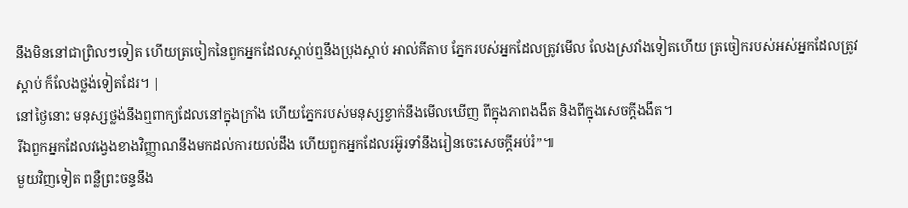នឹងមិននៅជាព្រិលៗទៀត ហើយត្រចៀកនៃពួកអ្នកដែលស្តាប់ឮនឹងប្រុងស្តាប់ អាល់គីតាប ភ្នែករបស់អ្នកដែលត្រូវមើល លែងស្រវាំងទៀតហើយ ត្រចៀករបស់អស់អ្នកដែលត្រូវស្ដាប់ ក៏លែងថ្លង់ទៀតដែរ។ |
នៅថ្ងៃនោះ មនុស្សថ្លង់នឹងឮពាក្យដែលនៅក្នុងក្រាំង ហើយភ្នែករបស់មនុស្សខ្វាក់នឹងមើលឃើញ ពីក្នុងភាពងងឹត និងពីក្នុងសេចក្ដីងងឹត។
រីឯពួកអ្នកដែលវង្វេងខាងវិញ្ញាណនឹងមកដល់ការយល់ដឹង ហើយពួកអ្នកដែលរអ៊ូរទាំនឹងរៀនចេះសេចក្ដីអប់រំ”៕
មួយវិញទៀត ពន្លឺព្រះចន្ទនឹង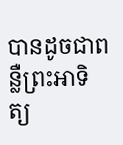បានដូចជាពន្លឺព្រះអាទិត្យ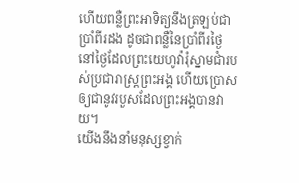ហើយពន្លឺព្រះអាទិត្យនឹងត្រឡប់ជាប្រាំពីរដង ដូចជាពន្លឺនៃប្រាំពីរថ្ងៃ នៅថ្ងៃដែលព្រះយេហូវ៉ារុំស្នាមជាំរបស់ប្រជារាស្ត្រព្រះអង្គ ហើយប្រោសឲ្យជានូវរបួសដែលព្រះអង្គបានវាយ។
យើងនឹងនាំមនុស្សខ្វាក់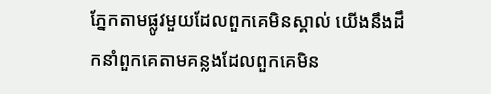ភ្នែកតាមផ្លូវមួយដែលពួកគេមិនស្គាល់ យើងនឹងដឹកនាំពួកគេតាមគន្លងដែលពួកគេមិន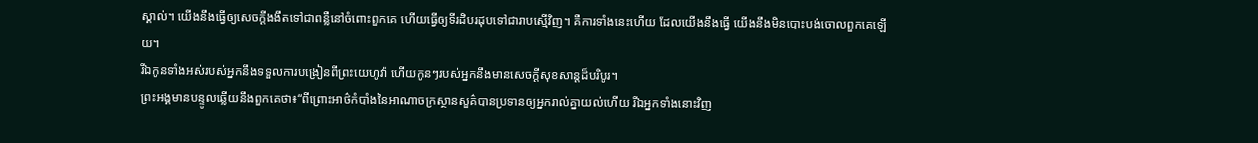ស្គាល់។ យើងនឹងធ្វើឲ្យសេចក្ដីងងឹតទៅជាពន្លឺនៅចំពោះពួកគេ ហើយធ្វើឲ្យទីរដិបរដុបទៅជារាបស្មើវិញ។ គឺការទាំងនេះហើយ ដែលយើងនឹងធ្វើ យើងនឹងមិនបោះបង់ចោលពួកគេឡើយ។
រីឯកូនទាំងអស់របស់អ្នកនឹងទទួលការបង្រៀនពីព្រះយេហូវ៉ា ហើយកូនៗរបស់អ្នកនឹងមានសេចក្ដីសុខសាន្តដ៏បរិបូរ។
ព្រះអង្គមានបន្ទូលឆ្លើយនឹងពួកគេថា៖“ពីព្រោះអាថ៌កំបាំងនៃអាណាចក្រស្ថានសួគ៌បានប្រទានឲ្យអ្នករាល់គ្នាយល់ហើយ រីឯអ្នកទាំងនោះវិញ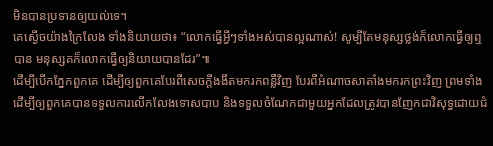មិនបានប្រទានឲ្យយល់ទេ។
គេស្ងើចយ៉ាងក្រៃលែង ទាំងនិយាយថា៖ “លោកធ្វើអ្វីៗទាំងអស់បានល្អណាស់! សូម្បីតែមនុស្សថ្លង់ក៏លោកធ្វើឲ្យឮបាន មនុស្សគក៏លោកធ្វើឲ្យនិយាយបានដែរ”៕
ដើម្បីបើកភ្នែកពួកគេ ដើម្បីឲ្យពួកគេបែរពីសេចក្ដីងងឹតមករកពន្លឺវិញ បែរពីអំណាចសាតាំងមករកព្រះវិញ ព្រមទាំងដើម្បីឲ្យពួកគេបានទទួលការលើកលែងទោសបាប និងទទួលចំណែកជាមួយអ្នកដែលត្រូវបានញែកជាវិសុទ្ធដោយជំ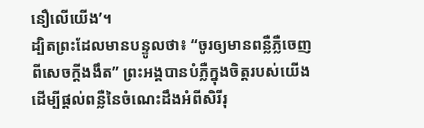នឿលើយើង’។
ដ្បិតព្រះដែលមានបន្ទូលថា៖ “ចូរឲ្យមានពន្លឺភ្លឺចេញពីសេចក្ដីងងឹត” ព្រះអង្គបានបំភ្លឺក្នុងចិត្តរបស់យើង ដើម្បីផ្ដល់ពន្លឺនៃចំណេះដឹងអំពីសិរីរុ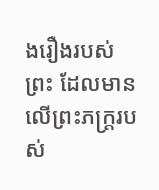ងរឿងរបស់ព្រះ ដែលមានលើព្រះភក្ត្ររបស់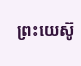ព្រះយេស៊ូ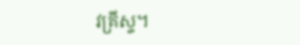វគ្រីស្ទ។